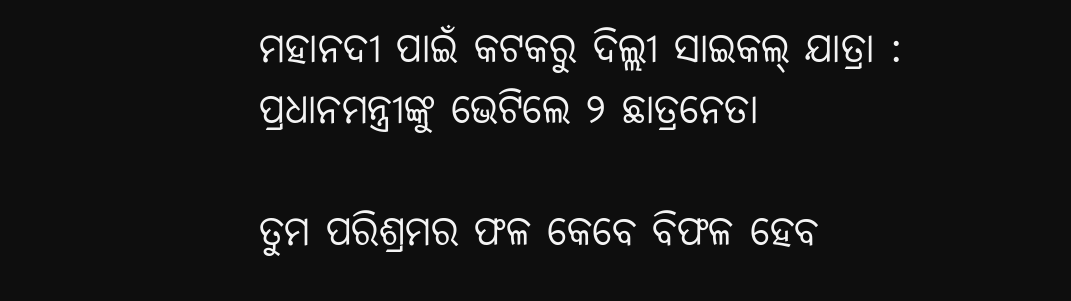ମହାନଦୀ ପାଇଁ କଟକରୁ ଦିଲ୍ଲୀ ସାଇକଲ୍‌ ଯାତ୍ରା : ପ୍ରଧାନମନ୍ତ୍ରୀଙ୍କୁ ଭେଟିଲେ ୨ ଛାତ୍ରନେତା

ତୁମ ପରିଶ୍ରମର ଫଳ କେବେ ବିଫଳ ହେବ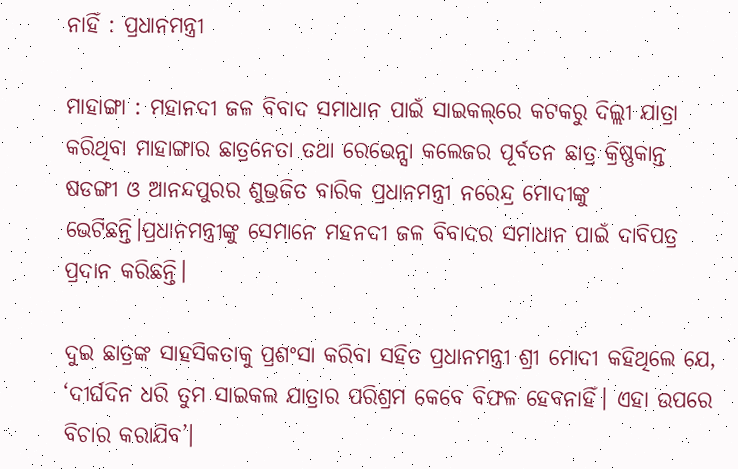ନାହିଁ : ପ୍ରଧାନମନ୍ତ୍ରୀ

ମାହାଙ୍ଗା : ମହାନଦୀ ଜଳ ବିବାଦ ସମାଧାନ ପାଇଁ ସାଇକଲ୍‌ରେ କଟକରୁ ଦିଲ୍ଲୀ ଯାତ୍ରା କରିଥିବା ମାହାଙ୍ଗାର ଛାତ୍ରନେତା ତଥା ରେଭେନ୍ସା କଲେଜର ପୂର୍ବତନ ଛାତ୍ର କ୍ରିଷ୍ଣକାନ୍ତ ଷଡଙ୍ଗୀ ଓ ଆନନ୍ଦପୁରର ଶୁଭ୍ରଜିତ ବାରିକ ପ୍ରଧାନମନ୍ତ୍ରୀ ନରେନ୍ଦ୍ର ‌ମୋଦୀଙ୍କୁ ଭେଟିଛନ୍ତି।ପ୍ରଧାନମନ୍ତ୍ରୀଙ୍କୁ ସେମାନେ ମହନଦୀ ଜଳ ବିବାଦର ସମାଧାନ ପାଇଁ ଦାବିପତ୍ର ପ୍ରଦାନ କରିଛନ୍ତି।

ଦୁଇ ଛାତ୍ରଙ୍କ ସାହସିକତାକୁ ପ୍ରଶଂସା କରିବା ସହିତ ପ୍ରଧାନମନ୍ତ୍ରୀ ଶ୍ରୀ ମୋଦୀ କହିଥିଲେ ଯେ, ‘ଦୀର୍ଘଦିନ ଧରି ତୁମ ସାଇକଲ ଯାତ୍ରାର ପରିଶ୍ରମ କେବେ ବିଫଳ ହେବନାହିଁ। ଏହା ଉପରେ ବିଚାର କରାଯିବ’।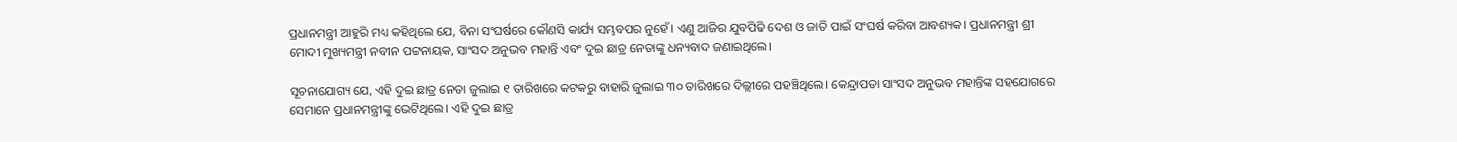ପ୍ରଧାନମନ୍ତ୍ରୀ ଆହୁରି ମଧ୍ୟ କହିଥିଲେ ଯେ, ବିନା ସଂଘର୍ଷରେ କୌଣସି କାର୍ଯ୍ୟ ସମ୍ଭବପର ନୁହେଁ। ଏଣୁ ଆଜିର ଯୁବପିଢି ଦେଶ ଓ ଜାତି ପାଇଁ ସଂଘର୍ଷ କରିବା ଆବଶ୍ୟକ। ପ୍ରଧାନମନ୍ତ୍ରୀ ଶ୍ରୀ ମୋଦୀ ମୁଖ୍ୟମନ୍ତ୍ରୀ ନବୀନ ପଟ୍ଟନାୟକ, ସାଂସଦ ଅନୁଭବ ମହାନ୍ତି ଏବଂ ଦୁଇ ଛାତ୍ର ନେତାଙ୍କୁ ଧନ୍ୟବାଦ ଜଣାଇଥିଲେ।

ସୂଚନାଯୋଗ୍ୟ ଯେ, ଏହି ଦୁଇ ଛାତ୍ର ନେତା ଜୁଲାଇ ୧ ତାରିଖରେ କଟକରୁ ବାହାରି ଜୁଲାଇ ୩୦ ତାରିଖରେ ଦିଲ୍ଲୀରେ ପହଞ୍ଚିଥିଲେ। କେନ୍ଦ୍ରାପଡା ସାଂସଦ ଅନୁଭବ ମହାନ୍ତିଙ୍କ ସହଯୋଗରେ ସେମାନେ ପ୍ରଧାନମନ୍ତ୍ରୀଙ୍କୁ ଭେଟିଥିଲେ। ଏହି ଦୁଇ ଛାତ୍ର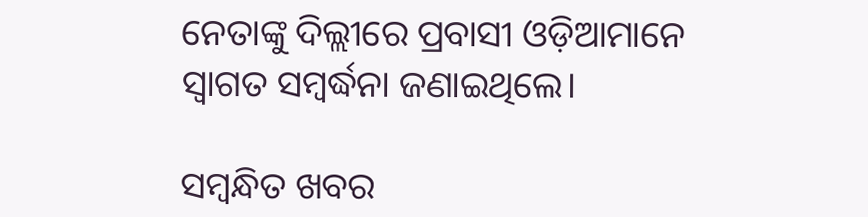ନେତାଙ୍କୁ ଦିଲ୍ଲୀରେ ପ୍ରବାସୀ ଓଡ଼ିଆମାନେ ସ୍ବାଗତ ସମ୍ବର୍ଦ୍ଧନା ଜଣାଇଥିଲେ।

ସମ୍ବନ୍ଧିତ ଖବର